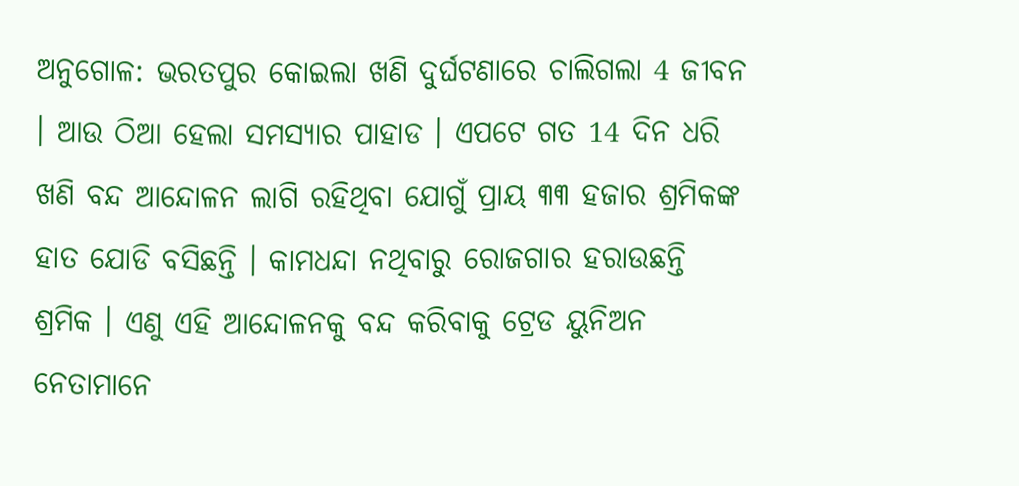ଅନୁଗୋଳ: ଭରତପୁର କୋଇଲା ଖଣି ଦୁର୍ଘଟଣାରେ ଚାଲିଗଲା 4 ଜୀବନ । ଆଉ ଠିଆ ହେଲା ସମସ୍ୟାର ପାହାଡ । ଏପଟେ ଗତ 14 ଦିନ ଧରି ଖଣି ବନ୍ଦ ଆନ୍ଦୋଳନ ଲାଗି ରହିଥିବା ଯୋଗୁଁ ପ୍ରାୟ ୩୩ ହଜାର ଶ୍ରମିକଙ୍କ ହାତ ଯୋଡି ବସିଛନ୍ତି । କାମଧନ୍ଦା ନଥିବାରୁ ରୋଜଗାର ହରାଉଛନ୍ତି ଶ୍ରମିକ । ଏଣୁ ଏହି ଆନ୍ଦୋଳନକୁ ବନ୍ଦ କରିବାକୁ ଟ୍ରେଡ ୟୁନିଅନ ନେତାମାନେ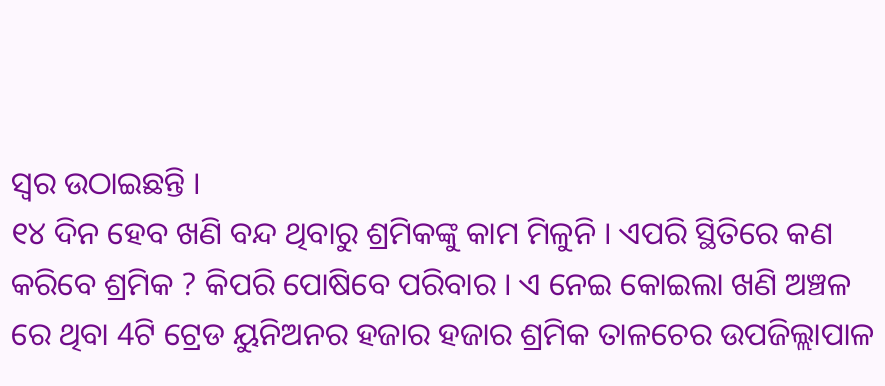ସ୍ବର ଉଠାଇଛନ୍ତି ।
୧୪ ଦିନ ହେବ ଖଣି ବନ୍ଦ ଥିବାରୁ ଶ୍ରମିକଙ୍କୁ କାମ ମିଳୁନି । ଏପରି ସ୍ଥିତିରେ କଣ କରିବେ ଶ୍ରମିକ ? କିପରି ପୋଷିବେ ପରିବାର । ଏ ନେଇ କୋଇଲା ଖଣି ଅଞ୍ଚଳ ରେ ଥିବା 4ଟି ଟ୍ରେଡ ୟୁନିଅନର ହଜାର ହଜାର ଶ୍ରମିକ ତାଳଚେର ଉପଜିଲ୍ଲାପାଳ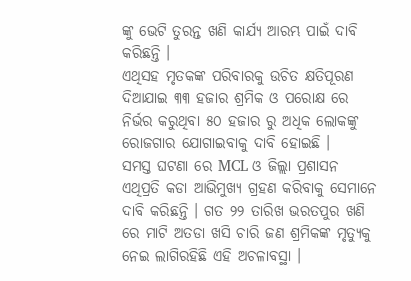ଙ୍କୁ ଭେଟି ତୁରନ୍ତ ଖଣି କାର୍ଯ୍ୟ ଆରମ୍ଭ ପାଇଁ ଦାବି କରିଛନ୍ତି ।
ଏଥିସହ ମୃତକଙ୍କ ପରିବାରକୁ ଉଚିତ କ୍ଷତିପୂରଣ ଦିଆଯାଇ ୩୩ ହଜାର ଶ୍ରମିକ ଓ ପରୋକ୍ଷ ରେ ନିର୍ଭର କରୁଥିବା ୫୦ ହଜାର ରୁ ଅଧିକ ଲୋକଙ୍କୁ ରୋଜଗାର ଯୋଗାଇବାକୁ ଦାବି ହୋଇଛି ।
ସମସ୍ତ ଘଟଣା ରେ MCL ଓ ଜିଲ୍ଲା ପ୍ରଶାସନ ଏଥିପ୍ରତି କଡା ଆଭିମୁଖ୍ୟ ଗ୍ରହଣ କରିବାକୁ ସେମାନେ ଦାବି କରିଛନ୍ତି । ଗତ ୨୨ ତାରିଖ ଭରତପୁର ଖଣି ରେ ମାଟି ଅତଡା ଖସି ଚାରି ଜଣ ଶ୍ରମିକଙ୍କ ମୃତ୍ୟୁକୁ ନେଇ ଲାଗିରହିଛି ଏହି ଅଚଳାବସ୍ଥା ।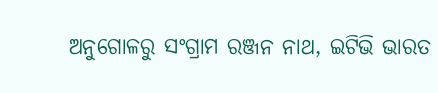ଅନୁଗୋଳରୁ ସଂଗ୍ରାମ ରଞ୍ଜନ ନାଥ, ଇଟିଭି ଭାରତ